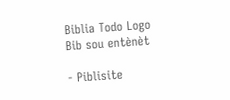Biblia Todo Logo
Bib sou entènèt

- Piblisite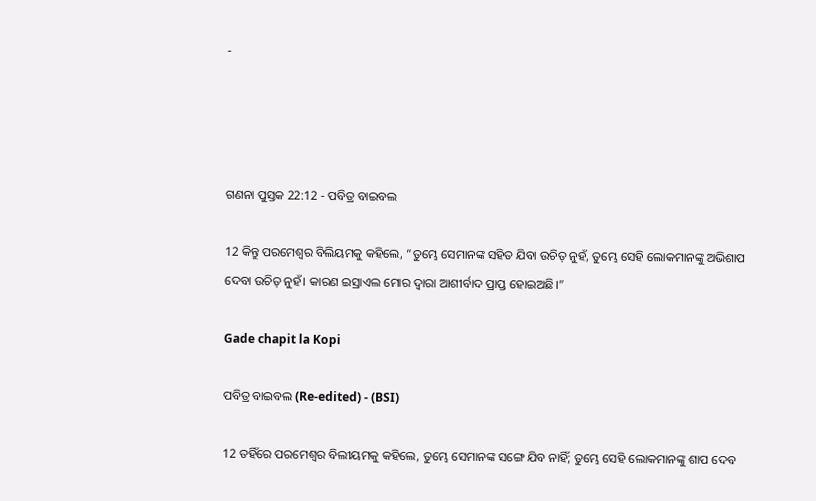-




ଗଣନା ପୁସ୍ତକ 22:12 - ପବିତ୍ର ବାଇବଲ

12 କିନ୍ତୁ ପରମେଶ୍ୱର ବିଲିୟମକୁ କହିଲେ, “ତୁମ୍ଭେ ସେମାନଙ୍କ ସହିତ ଯିବା ଉଚିତ୍ ନୁହଁ, ତୁମ୍ଭେ ସେହି ଲୋକମାନଙ୍କୁ ଅଭିଶାପ ଦେବା ଉଚିତ୍ ନୁହଁ। କାରଣ ଇସ୍ରାଏଲ ମୋର ଦ୍ୱାରା ଆଶୀର୍ବାଦ ପ୍ରାପ୍ତ ହୋଇଅଛି।”

Gade chapit la Kopi

ପବିତ୍ର ବାଇବଲ (Re-edited) - (BSI)

12 ତହିଁରେ ପରମେଶ୍ଵର ବିଲୀୟମକୁ କହିଲେ, ତୁମ୍ଭେ ସେମାନଙ୍କ ସଙ୍ଗେ ଯିବ ନାହିଁ; ତୁମ୍ଭେ ସେହି ଲୋକମାନଙ୍କୁ ଶାପ ଦେବ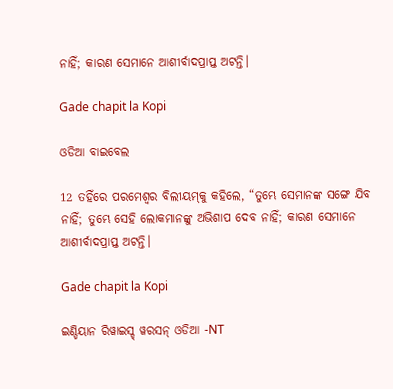ନାହିଁ; କାରଣ ସେମାନେ ଆଶୀର୍ବାଦପ୍ରାପ୍ତ ଅଟନ୍ତି।

Gade chapit la Kopi

ଓଡିଆ ବାଇବେଲ

12 ତହିଁରେ ପରମେଶ୍ୱର ବିଲୀୟମ୍‍କୁ କହିଲେ, “ତୁମ୍ଭେ ସେମାନଙ୍କ ସଙ୍ଗେ ଯିବ ନାହିଁ; ତୁମ୍ଭେ ସେହି ଲୋକମାନଙ୍କୁ ଅଭିଶାପ ଦେବ ନାହିଁ; କାରଣ ସେମାନେ ଆଶୀର୍ବାଦପ୍ରାପ୍ତ ଅଟନ୍ତି।

Gade chapit la Kopi

ଇଣ୍ଡିୟାନ ରିୱାଇସ୍ଡ୍ ୱରସନ୍ ଓଡିଆ -NT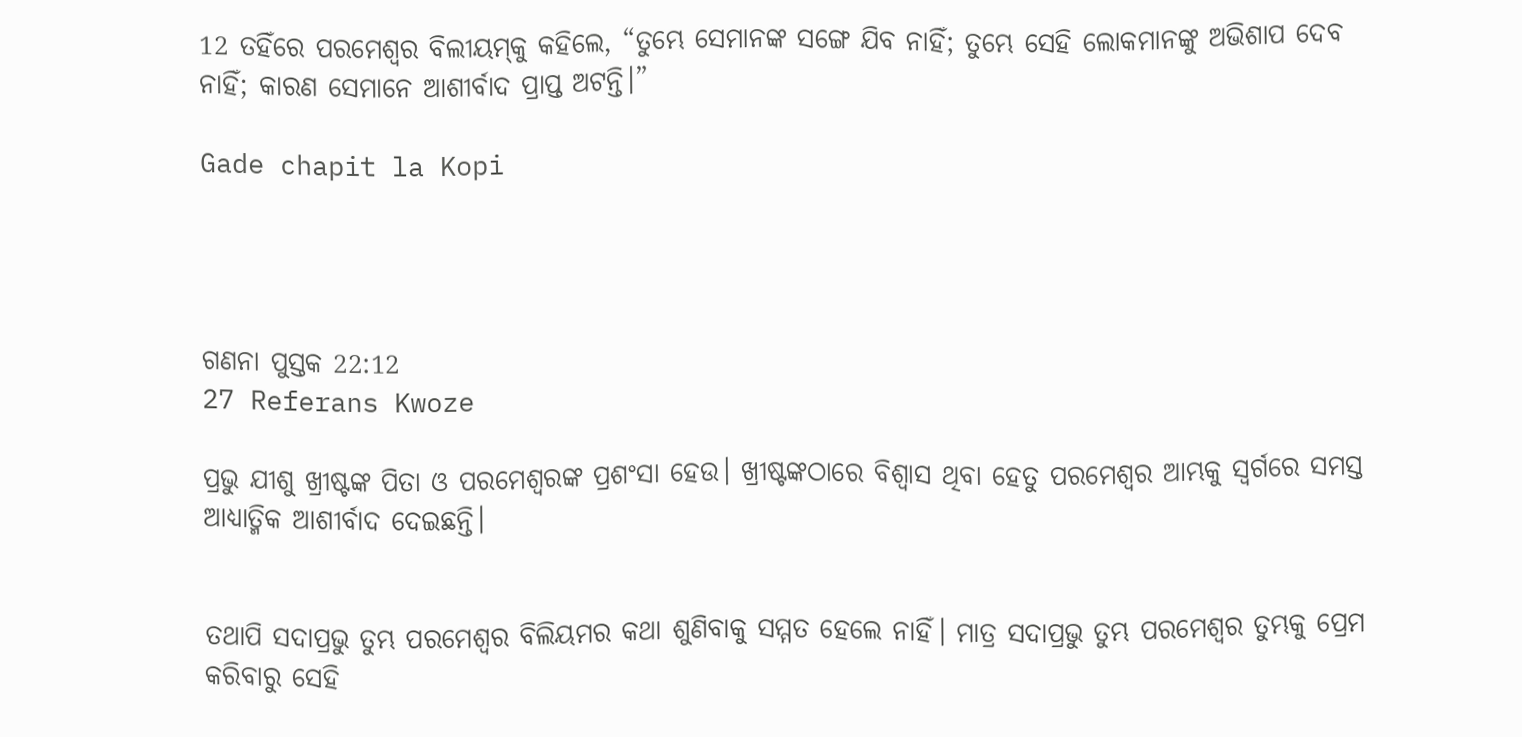12 ତହିଁରେ ପରମେଶ୍ୱର ବିଲୀୟମ୍‍କୁ କହିଲେ, “ତୁମ୍ଭେ ସେମାନଙ୍କ ସଙ୍ଗେ ଯିବ ନାହିଁ; ତୁମ୍ଭେ ସେହି ଲୋକମାନଙ୍କୁ ଅଭିଶାପ ଦେବ ନାହିଁ; କାରଣ ସେମାନେ ଆଶୀର୍ବାଦ ପ୍ରାପ୍ତ ଅଟନ୍ତି।”

Gade chapit la Kopi




ଗଣନା ପୁସ୍ତକ 22:12
27 Referans Kwoze

ପ୍ରଭୁ ଯୀଶୁ ଖ୍ରୀଷ୍ଟଙ୍କ ପିତା ଓ ପରମେଶ୍ୱରଙ୍କ ପ୍ରଶଂସା ହେଉ। ଖ୍ରୀଷ୍ଟଙ୍କଠାରେ ବିଶ୍ୱାସ ଥିବା ହେତୁ ପରମେଶ୍ୱର ଆମ୍ଭକୁ ସ୍ୱର୍ଗରେ ସମସ୍ତ ଆଧ୍ୟାତ୍ମିକ ଆଶୀର୍ବାଦ ଦେଇଛନ୍ତି।


ତଥାପି ସଦାପ୍ରଭୁ ତୁମ୍ଭ ପରମେଶ୍ୱର ବିଲିୟମର କଥା ଶୁଣିବାକୁ ସମ୍ମତ ହେଲେ ନାହିଁ। ମାତ୍ର ସଦାପ୍ରଭୁ ତୁମ୍ଭ ପରମେଶ୍ୱର ତୁମ୍ଭକୁ ପ୍ରେମ କରିବାରୁ ସେହି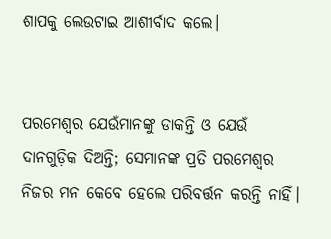ଶାପକୁ ଲେଉଟାଇ ଆଶୀର୍ବାଦ କଲେ।


ପରମେଶ୍ୱର ଯେଉଁମାନଙ୍କୁ ଡାକନ୍ତି ଓ ଯେଉଁ ଦାନଗୁଡ଼ିକ ଦିଅନ୍ତି; ସେମାନଙ୍କ ପ୍ରତି ପରମେଶ୍ୱର ନିଜର ମନ କେବେ ହେଲେ ପରିବର୍ତ୍ତନ କରନ୍ତି ନାହିଁ।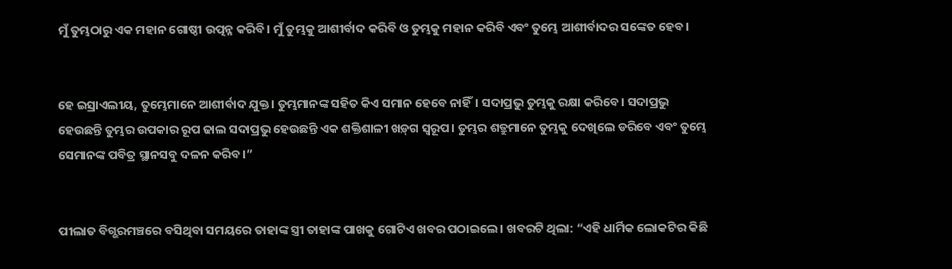ମୁଁ ତୁମ୍ଭଠାରୁ ଏକ ମହାନ ଗୋଷ୍ଠୀ ଉତ୍ପନ୍ନ କରିବି। ମୁଁ ତୁମ୍ଭକୁ ଆଶୀର୍ବାଦ କରିବି ଓ ତୁମ୍ଭକୁ ମହାନ କରିବି ଏବଂ ତୁମ୍ଭେ ଆଶୀର୍ବାଦର ସଙ୍କେତ ହେବ।


ହେ ଇସ୍ରାଏଲୀୟ, ତୁମ୍ଭେମାନେ ଆଶୀର୍ବାଦ ଯୁକ୍ତ। ତୁମ୍ଭମାନଙ୍କ ସହିତ କିଏ ସମାନ ହେବେ ନାହିଁ। ସଦାପ୍ରଭୁ ତୁମ୍ଭକୁ ରକ୍ଷା କରିବେ। ସଦାପ୍ରଭୁ ହେଉଛନ୍ତି ତୁମ୍ଭର ଉପକାର ରୂପ ଢାଲ ସଦାପ୍ରଭୁ ହେଉଛନ୍ତି ଏକ ଶକ୍ତିଶାଳୀ ଖ‌ଡ଼୍‌ଗ ସ୍ୱରୂପ। ତୁମ୍ଭର ଶତ୍ରୁମାନେ ତୁମ୍ଭକୁ ଦେଖିଲେ ଡରିବେ ଏବଂ ତୁମ୍ଭେ ସେମାନଙ୍କ ପବିତ୍ର ସ୍ଥାନସବୁ ଦଳନ କରିବ।”


ପୀଲାତ ବିଗ୍ଭରମଞ୍ଚରେ ବସିଥିବା ସମୟରେ ତାହାଙ୍କ ସ୍ତ୍ରୀ ତାହାଙ୍କ ପାଖକୁ ଗୋଟିଏ ଖବର ପଠାଇଲେ। ଖବରଟି ଥିଲା: “ଏହି ଧାର୍ମିକ ଲୋକଟିର କିଛି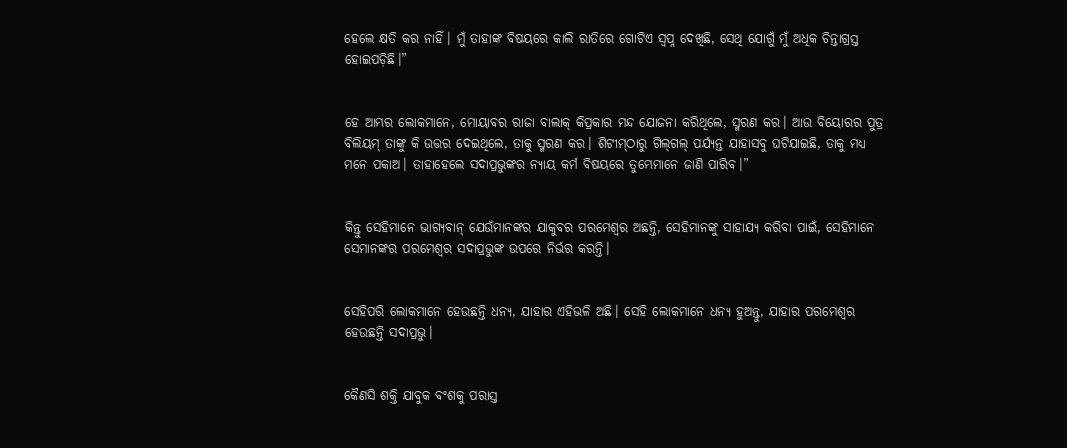ହେଲେ କ୍ଷତି କର ନାହିଁ। ମୁଁ ତାହାଙ୍କ ବିଷୟରେ କାଲି ରାତିରେ ଗୋଟିଏ ସ୍ୱପ୍ନ ଦେଖିଛି, ସେଥି ଯୋଗୁଁ ମୁଁ ଅଧିକ ଚିନ୍ତାଗ୍ରସ୍ତ ହୋଇପଡ଼ିଛି।”


ହେ ଆମ୍ଭର ଲୋକମାନେ, ମୋୟାବର ରାଜା ବାଲାକ୍ କିପ୍ରକାର ମନ୍ଦ ଯୋଜନା କରିଥିଲେ, ସ୍ମରଣ କର। ଆଉ ବିୟୋରର ପୁତ୍ର ବିଲିୟମ୍ ତାଙ୍କୁ କି ଉତ୍ତର ଦେଇଥିଲେ, ତାକୁ ସ୍ମରଣ କର। ଶିଟୀ‌‌ମ୍‌‌ଠାରୁ ଗି‌ଲ୍‌ଗଲ୍ ପର୍ଯ୍ୟନ୍ତ ଯାହାସବୁ ଘଟିଯାଇଛି, ତାକୁ ମଧ୍ୟ ମନେ ପକାଅ। ତାହାହେଲେ ସଦାପ୍ରଭୁଙ୍କର ନ୍ୟାୟ କର୍ମ ବିଷୟରେ ତୁମ୍ଭେମାନେ ଜାଣି ପାରିବ।”


କିନ୍ତୁ ସେହିମାନେ ଭାଗ୍ୟବାନ୍ ଯେଉଁମାନଙ୍କର ଯାକୁବର ପରମେଶ୍ୱର ଅଛନ୍ତି, ସେହିମାନଙ୍କୁ ସାହାଯ୍ୟ କରିବା ପାଇଁ, ସେହିମାନେ ସେମାନଙ୍କର ପରମେଶ୍ୱର ସଦାପ୍ରଭୁଙ୍କ ଉପରେ ନିର୍ଭର କରନ୍ତି।


ସେହିପରି ଲୋକମାନେ ହେଉଛନ୍ତି ଧନ୍ୟ, ଯାହାର ଏହିଭଳି ଅଛି। ସେହି ଲୋକମାନେ ଧନ୍ୟ ହୁଅନ୍ତୁ, ଯାହାର ପରମେଶ୍ୱର ହେଉଛନ୍ତି ସଦାପ୍ରଭୁ।


କୈଣସି ଶକ୍ତି ଯାବୁକ ବଂଶକୁ ପରାସ୍ତ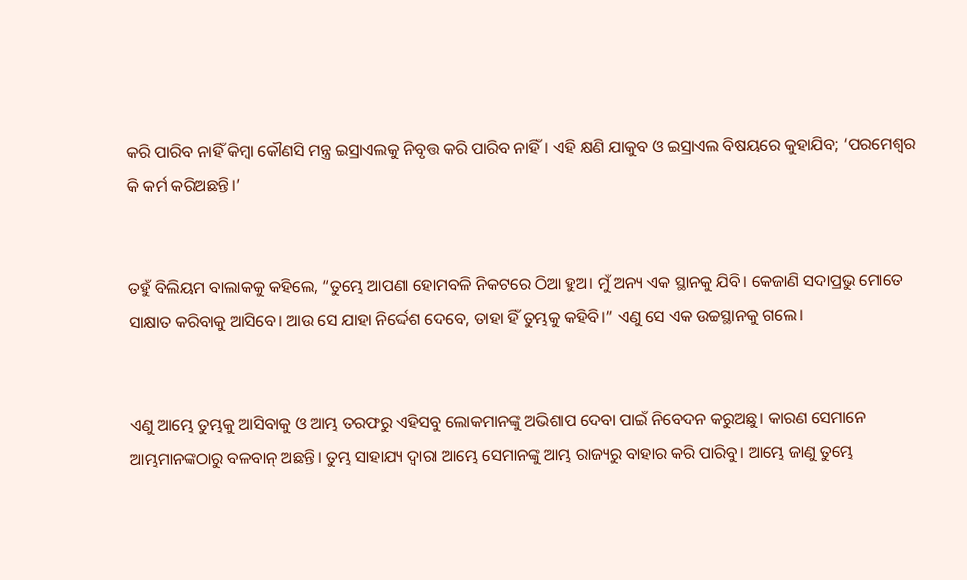କରି ପାରିବ ନାହିଁ କିମ୍ବା କୌଣସି ମନ୍ତ୍ର ଇସ୍ରାଏଲକୁ ନିବୃତ୍ତ କରି ପାରିବ ନାହିଁ। ଏହି କ୍ଷଣି ଯାକୁବ ଓ ଇସ୍ରାଏଲ ବିଷୟରେ କୁହାଯିବ; ‘ପରମେଶ୍ୱର କି କର୍ମ କରିଅଛନ୍ତି।’


ତହୁଁ ବିଲିୟମ ବାଲାକକୁ କହିଲେ, “ତୁମ୍ଭେ ଆପଣା ହୋମବଳି ନିକଟରେ ଠିଆ ହୁଅ। ମୁଁ ଅନ୍ୟ ଏକ ସ୍ଥାନକୁ ଯିବି। କେଜାଣି ସଦାପ୍ରଭୁ ମୋତେ ସାକ୍ଷାତ କରିବାକୁ ଆସିବେ। ଆଉ ସେ ଯାହା ନିର୍ଦ୍ଦେଶ ଦେବେ, ତାହା ହିଁ ତୁମ୍ଭକୁ କହିବି।” ଏଣୁ ସେ ଏକ ଉଚ୍ଚସ୍ଥାନକୁ ଗଲେ।


ଏଣୁ ଆମ୍ଭେ ତୁମ୍ଭକୁ ଆସିବାକୁ ଓ ଆମ୍ଭ ତରଫରୁ ଏହିସବୁ ଲୋକମାନଙ୍କୁ ଅଭିଶାପ ଦେବା ପାଇଁ ନିବେଦନ କରୁଅଛୁ। କାରଣ ସେମାନେ ଆମ୍ଭମାନଙ୍କଠାରୁ ବଳବାନ୍ ଅଛନ୍ତି। ତୁମ୍ଭ ସାହାଯ୍ୟ ଦ୍ୱାରା ଆମ୍ଭେ ସେମାନଙ୍କୁ ଆମ୍ଭ ରାଜ୍ୟରୁ ବାହାର କରି ପାରିବୁ। ଆମ୍ଭେ ଜାଣୁ ତୁମ୍ଭେ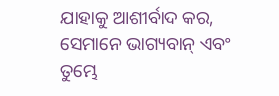ଯାହାକୁ ଆଶୀର୍ବାଦ କର, ସେମାନେ ଭାଗ୍ୟବାନ୍ ଏବଂ ତୁମ୍ଭେ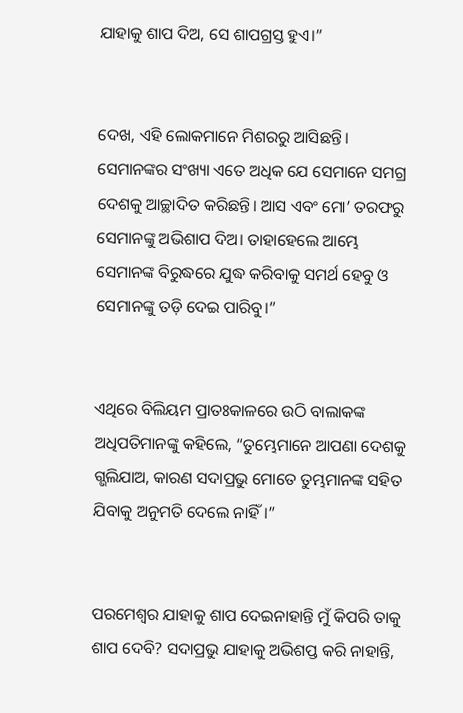ଯାହାକୁ ଶାପ ଦିଅ, ସେ ଶାପଗ୍ରସ୍ତ ହୁଏ।”


ଦେଖ, ଏହି ଲୋକମାନେ ମିଶରରୁ ଆସିଛନ୍ତି। ସେମାନଙ୍କର ସଂଖ୍ୟା ଏତେ ଅଧିକ ଯେ ସେମାନେ ସମଗ୍ର ଦେଶକୁ ଆଚ୍ଛାଦିତ କରିଛନ୍ତି। ଆସ ଏବଂ ମୋ’ ତରଫରୁ ସେମାନଙ୍କୁ ଅଭିଶାପ ଦିଅ। ତାହାହେଲେ ଆମ୍ଭେ ସେମାନଙ୍କ ବିରୁଦ୍ଧରେ ଯୁଦ୍ଧ କରିବାକୁ ସମର୍ଥ ହେବୁ ଓ ସେମାନଙ୍କୁ ତଡ଼ି ଦେଇ ପାରିବୁ।”


ଏଥିରେ ବିଲିୟମ ପ୍ରାତଃକାଳରେ ଉଠି ବାଲାକଙ୍କ ଅଧିପତିମାନଙ୍କୁ କହିଲେ, “ତୁମ୍ଭେମାନେ ଆପଣା ଦେଶକୁ ଗ୍ଭଲିଯାଅ, କାରଣ ସଦାପ୍ରଭୁ ମୋତେ ତୁମ୍ଭମାନଙ୍କ ସହିତ ଯିବାକୁ ଅନୁମତି ଦେଲେ ନାହିଁ।”


ପରମେଶ୍ୱର ଯାହାକୁ ଶାପ ଦେଇନାହାନ୍ତି ମୁଁ କିପରି ତାକୁ ଶାପ ଦେବି? ସଦାପ୍ରଭୁ ଯାହାକୁ ଅଭିଶପ୍ତ କରି ନାହାନ୍ତି,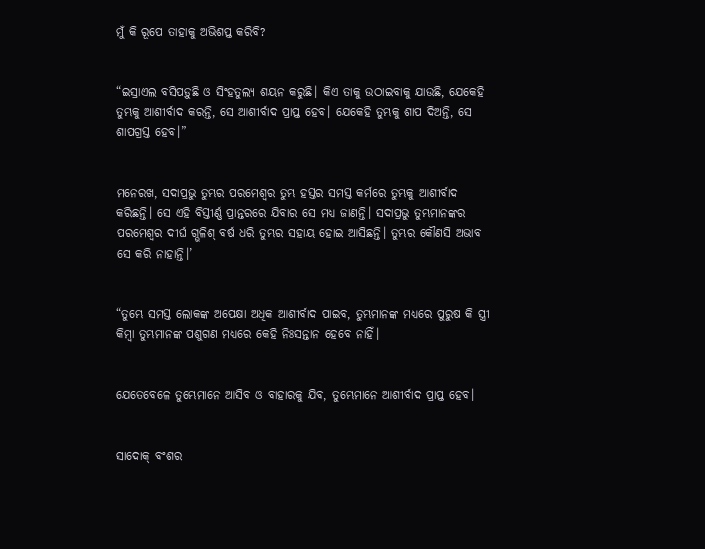ମୁଁ କି ରୂପେ ତାହାକୁ ଅଭିଶପ୍ତ କରିବି?


“ଇସ୍ରାଏଲ ବସିପଡ଼ୁଛି ଓ ସିଂହତୁଲ୍ୟ ଶୟନ କରୁଛି। କିଏ ତାକୁ ଉଠାଇବାକୁ ଯାଉଛି, ଯେକେହି ତୁମ୍ଭକୁ ଆଶୀର୍ବାଦ କରନ୍ତି, ସେ ଆଶୀର୍ବାଦ ପ୍ରାପ୍ତ ହେବ। ଯେକେହି ତୁମ୍ଭକୁ ଶାପ ଦିଅନ୍ତି, ସେ ଶାପଗ୍ରସ୍ତ ହେବ।”


ମନେରଖ, ସଦାପ୍ରଭୁ ତୁମ୍ଭର ପରମେଶ୍ୱର ତୁମ୍ଭ ହସ୍ତର ସମସ୍ତ କର୍ମରେ ତୁମ୍ଭକୁ ଆଶୀର୍ବାଦ କରିଛନ୍ତି। ସେ ଏହି ବିସ୍ତୀର୍ଣ୍ଣ ପ୍ରାନ୍ତରରେ ଯିବାର ସେ ମଧ୍ୟ ଜାଣନ୍ତି। ସଦାପ୍ରଭୁ ତୁମ୍ଭମାନଙ୍କର ପରମେଶ୍ୱର ଦୀର୍ଘ ଗ୍ଭଳିଶ୍ ବର୍ଷ ଧରି ତୁମ୍ଭର ସହାୟ ହୋଇ ଆସିଛନ୍ତି। ତୁମ୍ଭର କୌଣସି ଅଭାବ ସେ କରି ନାହାନ୍ତି।’


“ତୁମ୍ଭେ ସମସ୍ତ ଲୋକଙ୍କ ଅପେକ୍ଷା ଅଧିକ ଆଶୀର୍ବାଦ ପାଇବ, ତୁମ୍ଭମାନଙ୍କ ମଧ୍ୟରେ ପୁରୁଷ କି ସ୍ତ୍ରୀ କିମ୍ବା ତୁମ୍ଭମାନଙ୍କ ପଶୁଗଣ ମଧ୍ୟରେ କେହି ନିଃସନ୍ତାନ ହେବେ ନାହିଁ।


ଯେତେବେଳେ ତୁମ୍ଭେମାନେ ଆସିବ ଓ ବାହାରକୁ ଯିବ, ତୁମ୍ଭେମାନେ ଆଶୀର୍ବାଦ ପ୍ରାପ୍ତ ହେବ।


ସାଦୋକ୍ ବଂଶର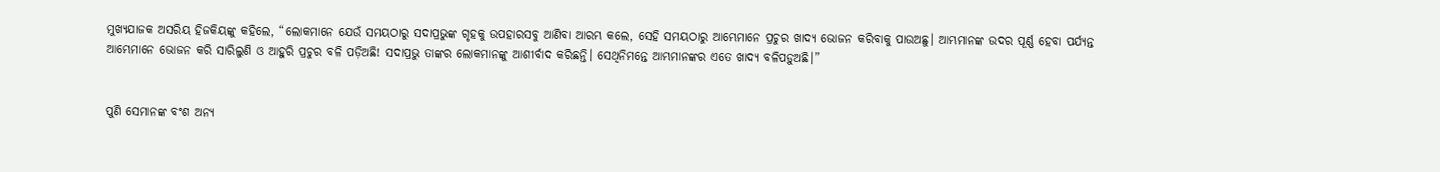ମୁଖ୍ୟଯାଜକ ଅସରିୟ ହିଜକିୟଙ୍କୁ କହିଲେ, “ଲୋକମାନେ ଯେଉଁ ସମୟଠାରୁ ସଦାପ୍ରଭୁଙ୍କ ଗୃହକୁ ଉପହାରସବୁ ଆଣିବା ଆରମ୍ଭ କଲେ, ସେହି ସମୟଠାରୁ ଆମ୍ଭେମାନେ ପ୍ରଚୁର ଖାଦ୍ୟ ଭୋଜନ କରିବାକୁ ପାଉଅଛୁ। ଆମ୍ଭମାନଙ୍କ ଉଦର ପୂର୍ଣ୍ଣ ହେବା ପର୍ଯ୍ୟନ୍ତ ଆମ୍ଭେମାନେ ଭୋଜନ କରି ସାରିଲୁଣି ଓ ଆହୁରି ପ୍ରଚୁର ବଳି ପଡ଼ିଅଛି! ସଦାପ୍ରଭୁ ତାଙ୍କର ଲୋକମାନଙ୍କୁ ଆଶୀର୍ବାଦ କରିଛନ୍ତି। ସେଥିନିମନ୍ତେ ଆମ୍ଭମାନଙ୍କର ଏତେ ଖାଦ୍ୟ ବଳିପଡ଼ୁଅଛି।”


ପୁଣି ସେମାନଙ୍କ ବଂଶ ଅନ୍ୟ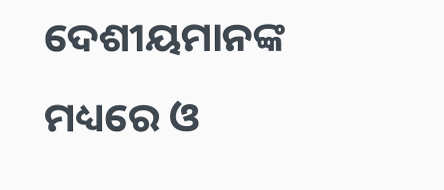ଦେଶୀୟମାନଙ୍କ ମଧ୍ୟରେ ଓ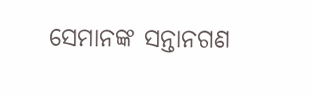ସେମାନଙ୍କ ସନ୍ତାନଗଣ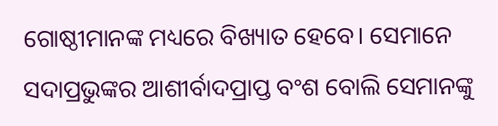ଗୋଷ୍ଠୀମାନଙ୍କ ମଧ୍ୟରେ ବିଖ୍ୟାତ ହେବେ। ସେମାନେ ସଦାପ୍ରଭୁଙ୍କର ଆଶୀର୍ବାଦପ୍ରାପ୍ତ ବଂଶ ବୋଲି ସେମାନଙ୍କୁ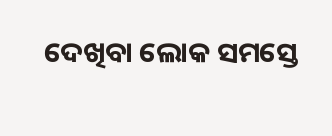ଦେଖିବା ଲୋକ ସମସ୍ତେ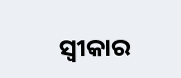ସ୍ୱୀକାର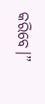କରିବେ।”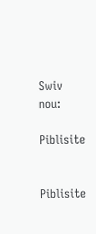Swiv nou:

Piblisite


Piblisite